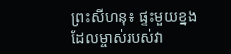ព្រះសីហនុ៖ ផ្ទះមួយខ្នង ដែលម្ចាស់របស់វា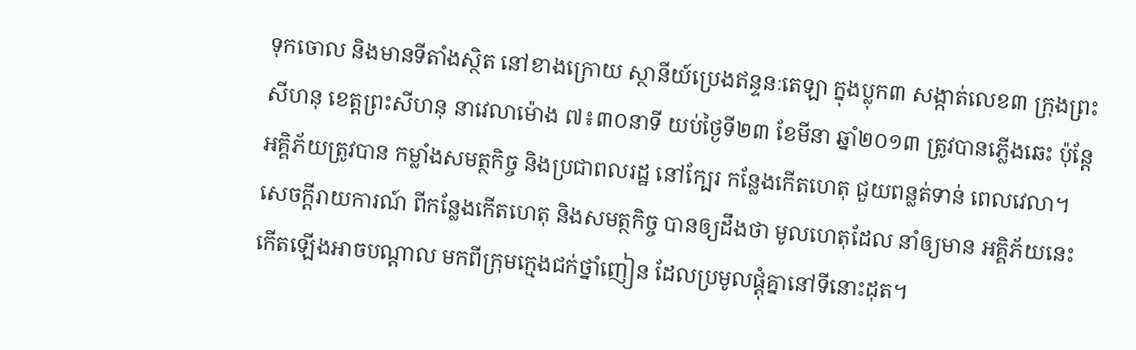ទុកចោល និងមានទីតាំងស្ថិត នៅខាងក្រោយ ស្ថានីយ៍ប្រេងឥន្ទនៈតេឡា ក្នុងប្លុក៣ សង្កាត់លេខ៣ ក្រុងព្រះសីហនុ ខេត្តព្រះសីហនុ នាវេលាម៉ោង ៧៖៣០នាទី យប់ថ្ងៃទី២៣ ខែមីនា ឆ្នាំ២០១៣ ត្រូវបានភ្លើងឆេះ ប៉ុន្តែអគ្គិភ័យត្រូវបាន កម្លាំងសមត្ថកិច្ច និងប្រជាពលរដ្ឋ នៅក្បែរ កន្លែងកើតហេតុ ជួយពន្លត់ទាន់ ពេលវេលា។
សេចក្តីរាយការណ៍ ពីកន្លែងកើតហេតុ និងសមត្ថកិច្ច បានឲ្យដឹងថា មូលហេតុដែល នាំឲ្យមាន អគ្គិភ័យនេះ កើតឡើងអាចបណ្តាល មកពីក្រុមក្មេងជក់ថ្នាំញៀន ដែលប្រមូលផ្តុំគ្នានៅទីនោះដុត។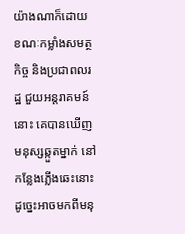យ៉ាងណាក៏ដោយ ខណៈកម្លាំងសមត្ថកិច្ច និងប្រជាពលរដ្ឋ ជួយអន្តរាគមន៍នោះ គេបានឃើញមនុស្សឆ្កួតម្នាក់ នៅកន្លែងភ្លើងឆេះនោះ ដូច្នេះអាចមកពីមនុ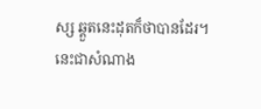ស្ស ឆ្គួតនេះដុតក៏ថាបានដែរ។
នេះជាសំណាង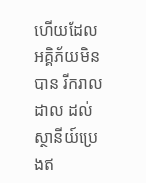ហើយដែល អគ្គិភ័យមិនបាន រីករាលដាល ដល់ស្ថានីយ៍ប្រេងឥ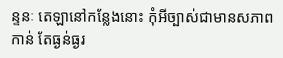ន្ទនៈ តេឡានៅកន្លែងនោះ កុំអីច្បាស់ជាមានសភាពកាន់ តែធ្ងន់ធ្ងរ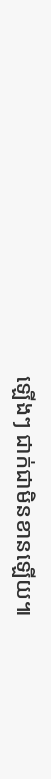ឡើងៗ ជាក់ជាមិនខានឡើយ៕